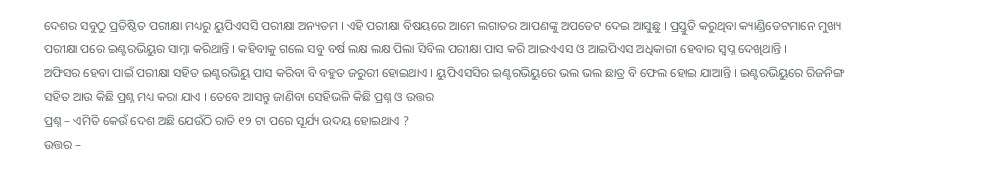ଦେଶର ସବୁଠୁ ପ୍ରତିଷ୍ଠିତ ପରୀକ୍ଷା ମଧ୍ୟରୁ ୟୁପିଏସସି ପରୀକ୍ଷା ଅନ୍ୟତମ । ଏହି ପରୀକ୍ଷା ବିଷୟରେ ଆମେ ଲଗାତର ଆପଣଙ୍କୁ ଅପଡେଟ ଦେଇ ଆସୁଛୁ । ପ୍ରସ୍ତୁତି କରୁଥିବା କ୍ୟାଣ୍ଡିଡେଟମାନେ ମୁଖ୍ୟ ପରୀକ୍ଷା ପରେ ଇଣ୍ଟରଭିୟୁର ସାମ୍ନା କରିଥାନ୍ତି । କହିବାକୁ ଗଲେ ସବୁ ବର୍ଷ ଲକ୍ଷ ଲକ୍ଷ ପିଲା ସିବିଲ ପରୀକ୍ଷା ପାସ କରି ଆଇଏଏସ ଓ ଆଇପିଏସ ଅଧିକାରୀ ହେବାର ସ୍ଵପ୍ନ ଦେଖିଥାନ୍ତି ।
ଅଫିସର ହେବା ପାଇଁ ପରୀକ୍ଷା ସହିତ ଇଣ୍ଟରଭିୟୁ ପାସ କରିବା ବି ବହୁତ ଜରୁରୀ ହୋଇଥାଏ । ୟୁପିଏସସିର ଇଣ୍ଟରଭିୟୁରେ ଭଲ ଭଲ ଛାତ୍ର ବି ଫେଲ ହୋଇ ଯାଆନ୍ତି । ଇଣ୍ଟରଭିୟୁରେ ରିଜନିଙ୍ଗ ସହିତ ଆଉ କିଛି ପ୍ରଶ୍ନ ମଧ୍ୟ କରା ଯାଏ । ତେବେ ଆସନ୍ତୁ ଜାଣିବା ସେହିଭଳି କିଛି ପ୍ରଶ୍ନ ଓ ଉତ୍ତର
ପ୍ରଶ୍ନ – ଏମିତି କେଉଁ ଦେଶ ଅଛି ଯେଉଁଠି ରାତି ୧୨ ଟା ପରେ ସୂର୍ଯ୍ୟ ଉଦୟ ହୋଇଥାଏ ?
ଉତ୍ତର –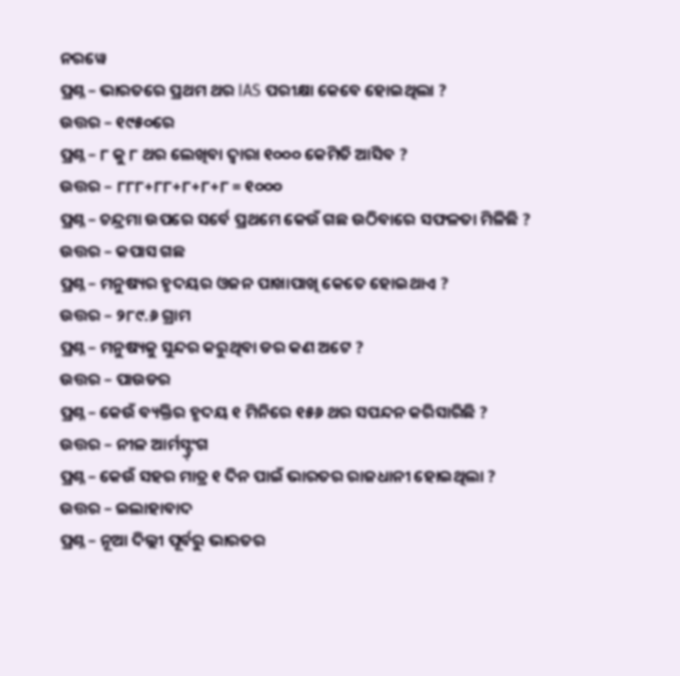ନରୱେ
ପ୍ରଶ୍ନ – ଭାରତରେ ପ୍ରଥମ ଥର IAS ପରୀକ୍ଷା କେବେ ହୋଇଥିଲା ?
ଉତ୍ତର – ୧୯୫୦ରେ
ପ୍ରଶ୍ନ – ୮ କୁ ୮ ଥର ଲେଖିବା ଦ୍ଵାରା ୧୦୦୦ କେମିତି ଆସିବ ?
ଉତ୍ତର – ୮୮୮+୮୮+୮+୮+୮ = ୧୦୦୦
ପ୍ରଶ୍ନ – ଚନ୍ଦ୍ରମା ଉପରେ ସର୍ବେ ପ୍ରଥମେ କେଉଁ ଗଛ ଉଠିବାରେ ସଫଳତା ମିଳିଛି ?
ଉତ୍ତର – କପାସ ଗଛ
ପ୍ରଶ୍ନ – ମନୁଷ୍ୟର ହୃଦୟର ଓଜନ ପାଖାପାଖି କେତେ ହୋଇଥାଏ ?
ଉତ୍ତର – ୨୮୯.୬ ଗ୍ରାମ
ପ୍ରଶ୍ନ – ମନୁଷ୍ୟକୁ ସୁନ୍ଦର କରୁଥିବା ଡର କଣ ଅଟେ ?
ଉତ୍ତର – ପାଉଡର
ପ୍ରଶ୍ନ – କେଉଁ ବ୍ୟକ୍ତିର ହୃଦୟ ୧ ମିନିରେ ୧୫୬ ଥର ସପନ୍ଦନ କରିସାରିଛି ?
ଉତ୍ତର – ନୀଳ ଆର୍ମସ୍ଟ୍ର୍ଂଗ
ପ୍ରଶ୍ନ – କେଉଁ ସହର ମାତ୍ର ୧ ଦିନ ପାଇଁ ଭାରତର ରାଜଧାନୀ ହୋଇଥିଲା ?
ଉତ୍ତର – ଇଲାହାବାଦ
ପ୍ରଶ୍ନ – ନୂଆ ଦିଲ୍ଲୀ ପୂର୍ବରୁ ଭାରତର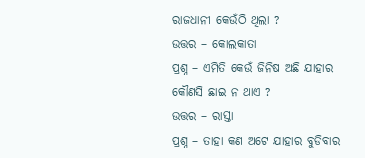ରାଜଧାନୀ କେଉଁଠି ଥିଲା ?
ଉତ୍ତର – କୋଲକାତା
ପ୍ରଶ୍ନ – ଏମିତି କେଉଁ ଜିନିଷ ଅଛି ଯାହାର କୌଣସି ଛାଇ ନ ଥାଏ ?
ଉତ୍ତର – ରାସ୍ତା
ପ୍ରଶ୍ନ – ତାହା କଣ ଅଟେ ଯାହାର ବୁଡିବାର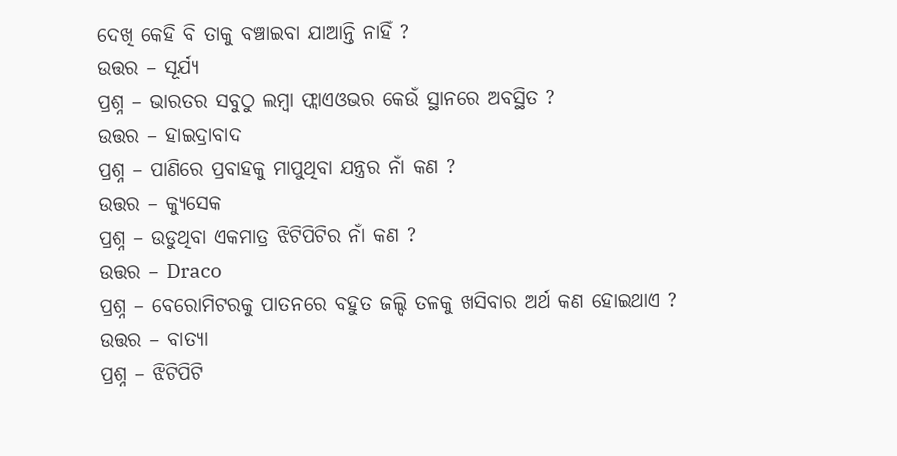ଦେଖି କେହି ବି ତାକୁ ବଞ୍ଚାଇବା ଯାଆନ୍ତି ନାହିଁ ?
ଉତ୍ତର – ସୂର୍ଯ୍ୟ
ପ୍ରଶ୍ନ – ଭାରତର ସବୁଠୁ ଲମ୍ବା ଫ୍ଲାଏଓଭର କେଉଁ ସ୍ଥାନରେ ଅବସ୍ଥିତ ?
ଉତ୍ତର – ହାଇଦ୍ରାବାଦ
ପ୍ରଶ୍ନ – ପାଣିରେ ପ୍ରବାହକୁ ମାପୁଥିବା ଯନ୍ତ୍ରର ନାଁ କଣ ?
ଉତ୍ତର – କ୍ୟୁସେକ
ପ୍ରଶ୍ନ – ଉଡୁଥିବା ଏକମାତ୍ର ଝିଟିପିଟିର ନାଁ କଣ ?
ଉତ୍ତର – Draco
ପ୍ରଶ୍ନ – ବେରୋମିଟରକୁ ପାତନରେ ବହୁତ ଜଲ୍ଦି ତଳକୁ ଖସିବାର ଅର୍ଥ କଣ ହୋଇଥାଏ ?
ଉତ୍ତର – ବାତ୍ୟା
ପ୍ରଶ୍ନ – ଝିଟିପିଟି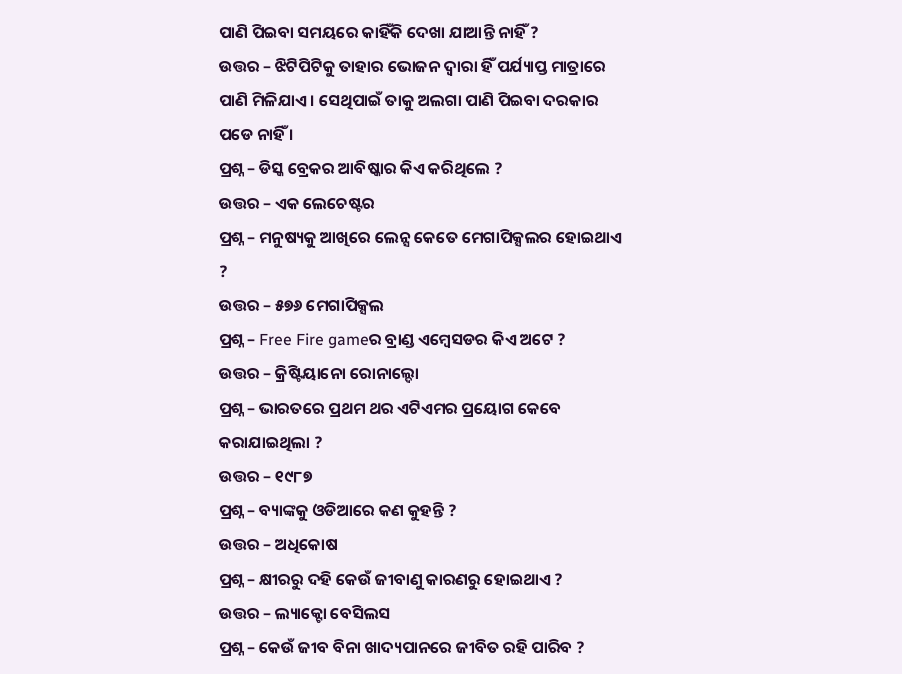ପାଣି ପିଇବା ସମୟରେ କାହିଁକି ଦେଖା ଯାଆନ୍ତି ନାହିଁ ?
ଉତ୍ତର – ଝିଟିପିଟିକୁ ତାହାର ଭୋଜନ ଦ୍ଵାରା ହିଁ ପର୍ଯ୍ୟାପ୍ତ ମାତ୍ରାରେ ପାଣି ମିଳିଯାଏ । ସେଥିପାଇଁ ତାକୁ ଅଲଗା ପାଣି ପିଇବା ଦରକାର ପଡେ ନାହିଁ ।
ପ୍ରଶ୍ନ – ଡିସ୍କ ବ୍ରେକର ଆବିଷ୍କାର କିଏ କରିଥିଲେ ?
ଉତ୍ତର – ଏକ ଲେଚେଷ୍ଟର
ପ୍ରଶ୍ନ – ମନୁଷ୍ୟକୁ ଆଖିରେ ଲେନ୍ସ କେତେ ମେଗାପିକ୍ସଲର ହୋଇଥାଏ ?
ଉତ୍ତର – ୫୭୬ ମେଗାପିକ୍ସଲ
ପ୍ରଶ୍ନ – Free Fire gameର ବ୍ରାଣ୍ଡ ଏମ୍ବେସଡର କିଏ ଅଟେ ?
ଉତ୍ତର – କ୍ରିଷ୍ଟିୟାନୋ ରୋନାଲ୍ଦୋ
ପ୍ରଶ୍ନ – ଭାରତରେ ପ୍ରଥମ ଥର ଏଟିଏମର ପ୍ରୟୋଗ କେବେ କରାଯାଇଥିଲା ?
ଉତ୍ତର – ୧୯୮୭
ପ୍ରଶ୍ନ – ବ୍ୟାଙ୍କକୁ ଓଡିଆରେ କଣ କୁହନ୍ତି ?
ଉତ୍ତର – ଅଧିକୋଷ
ପ୍ରଶ୍ନ – କ୍ଷୀରରୁ ଦହି କେଉଁ ଜୀବାଣୁ କାରଣରୁ ହୋଇଥାଏ ?
ଉତ୍ତର – ଲ୍ୟାକ୍ଟୋ ବେସିଲସ
ପ୍ରଶ୍ନ – କେଉଁ ଜୀବ ବିନା ଖାଦ୍ୟପାନରେ ଜୀବିତ ରହି ପାରିବ ?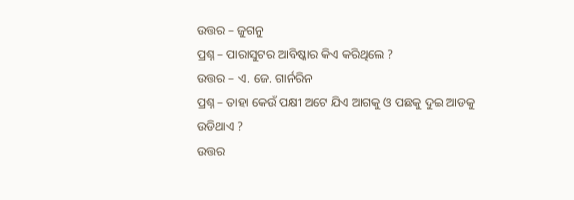ଉତ୍ତର – ଜୁଗନୁ
ପ୍ରଶ୍ନ – ପାରାସୁଟର ଆବିଷ୍କାର କିଏ କରିଥିଲେ ?
ଉତ୍ତର – ଏ. ଜେ. ଗାର୍ନରିନ
ପ୍ରଶ୍ନ – ତାହା କେଉଁ ପକ୍ଷୀ ଅଟେ ଯିଏ ଆଗକୁ ଓ ପଛକୁ ଦୁଇ ଆଡକୁ ଉଡିଥାଏ ?
ଉତ୍ତର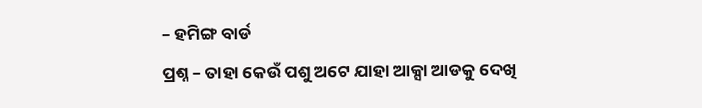– ହମିଙ୍ଗ ବାର୍ଡ
ପ୍ରଶ୍ନ – ତାହା କେଉଁ ପଶୁ ଅଟେ ଯାହା ଆକ୍ସା ଆଡକୁ ଦେଖି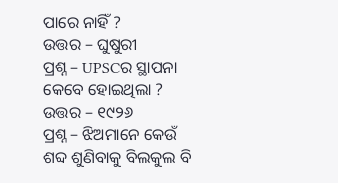ପାରେ ନାହିଁ ?
ଉତ୍ତର – ଘୁଷୁରୀ
ପ୍ରଶ୍ନ – UPSCର ସ୍ଥାପନା କେବେ ହୋଇଥିଲା ?
ଉତ୍ତର – ୧୯୨୬
ପ୍ରଶ୍ନ – ଝିଅମାନେ କେଉଁ ଶବ୍ଦ ଶୁଣିବାକୁ ବିଲକୁଲ ବି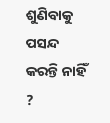ଶୁଣିବାକୁ ପସନ୍ଦ କରନ୍ତି ନାହିଁ ?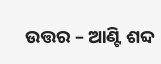ଉତ୍ତର – ଆଣ୍ଟି ଶବ୍ଦ